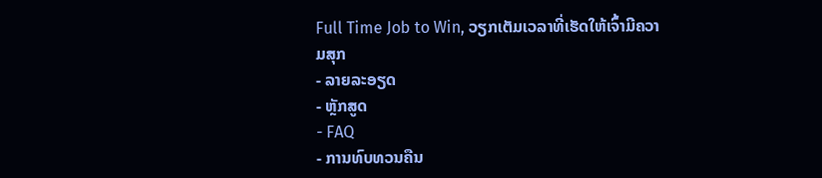Full Time Job to Win, ວຽກເຕັມເວລາທີ່ເຮັດໃຫ້ເຈົ້າມີຄວາມສຸກ
- ລາຍລະອຽດ
- ຫຼັກສູດ
- FAQ
- ການທົບທວນຄືນ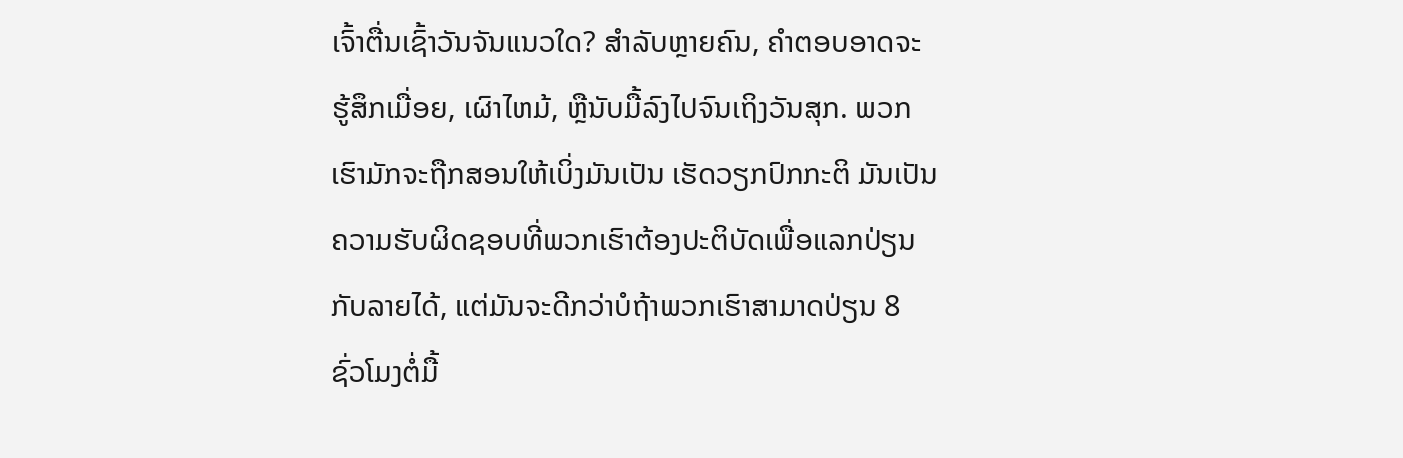ເຈົ້າຕື່ນເຊົ້າວັນຈັນແນວໃດ? ສໍາລັບຫຼາຍຄົນ, ຄໍາຕອບອາດຈະຮູ້ສຶກເມື່ອຍ, ເຜົາໄຫມ້, ຫຼືນັບມື້ລົງໄປຈົນເຖິງວັນສຸກ. ພວກເຮົາມັກຈະຖືກສອນໃຫ້ເບິ່ງມັນເປັນ ເຮັດວຽກປົກກະຕິ ມັນເປັນຄວາມຮັບຜິດຊອບທີ່ພວກເຮົາຕ້ອງປະຕິບັດເພື່ອແລກປ່ຽນກັບລາຍໄດ້, ແຕ່ມັນຈະດີກວ່າບໍຖ້າພວກເຮົາສາມາດປ່ຽນ 8 ຊົ່ວໂມງຕໍ່ມື້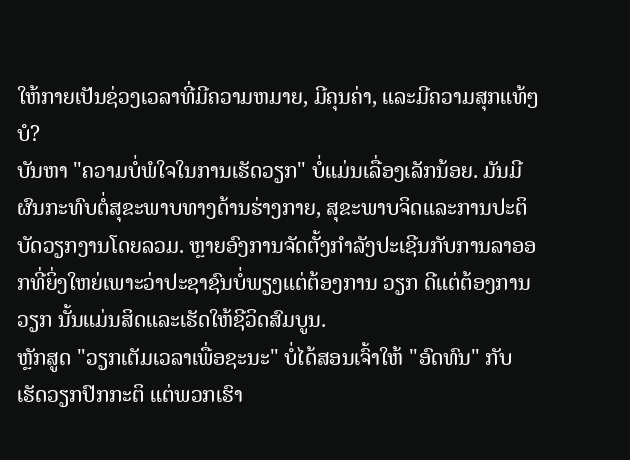ໃຫ້ກາຍເປັນຊ່ວງເວລາທີ່ມີຄວາມຫມາຍ, ມີຄຸນຄ່າ, ແລະມີຄວາມສຸກແທ້ໆບໍ?
ບັນຫາ "ຄວາມບໍ່ພໍໃຈໃນການເຮັດວຽກ" ບໍ່ແມ່ນເລື່ອງເລັກນ້ອຍ. ມັນມີຜົນກະທົບຕໍ່ສຸຂະພາບທາງດ້ານຮ່າງກາຍ, ສຸຂະພາບຈິດແລະການປະຕິບັດວຽກງານໂດຍລວມ. ຫຼາຍອົງການຈັດຕັ້ງກໍາລັງປະເຊີນກັບການລາອອກທີ່ຍິ່ງໃຫຍ່ເພາະວ່າປະຊາຊົນບໍ່ພຽງແຕ່ຕ້ອງການ ວຽກ ດີແຕ່ຕ້ອງການ ວຽກ ນັ້ນແມ່ນສິດແລະເຮັດໃຫ້ຊີວິດສົມບູນ.
ຫຼັກສູດ "ວຽກເຕັມເວລາເພື່ອຊະນະ" ບໍ່ໄດ້ສອນເຈົ້າໃຫ້ "ອົດທົນ" ກັບ ເຮັດວຽກປົກກະຕິ ແຕ່ພວກເຮົາ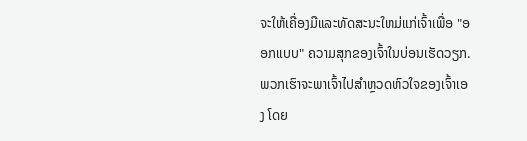ຈະໃຫ້ເຄື່ອງມືແລະທັດສະນະໃຫມ່ແກ່ເຈົ້າເພື່ອ "ອອກແບບ" ຄວາມສຸກຂອງເຈົ້າໃນບ່ອນເຮັດວຽກ. ພວກເຮົາຈະພາເຈົ້າໄປສຳຫຼວດຫົວໃຈຂອງເຈົ້າເອງ ໂດຍ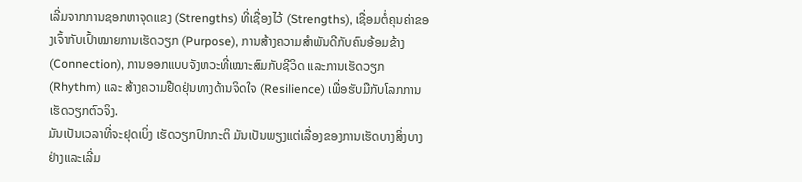ເລີ່ມຈາກການຊອກຫາຈຸດແຂງ (Strengths) ທີ່ເຊື່ອງໄວ້ (Strengths), ເຊື່ອມຕໍ່ຄຸນຄ່າຂອງເຈົ້າກັບເປົ້າໝາຍການເຮັດວຽກ (Purpose), ການສ້າງຄວາມສໍາພັນດີກັບຄົນອ້ອມຂ້າງ (Connection), ການອອກແບບຈັງຫວະທີ່ເໝາະສົມກັບຊີວິດ ແລະການເຮັດວຽກ (Rhythm) ແລະ ສ້າງຄວາມຢືດຢຸ່ນທາງດ້ານຈິດໃຈ (Resilience) ເພື່ອຮັບມືກັບໂລກການເຮັດວຽກຕົວຈິງ.
ມັນເປັນເວລາທີ່ຈະຢຸດເບິ່ງ ເຮັດວຽກປົກກະຕິ ມັນເປັນພຽງແຕ່ເລື່ອງຂອງການເຮັດບາງສິ່ງບາງຢ່າງແລະເລີ່ມ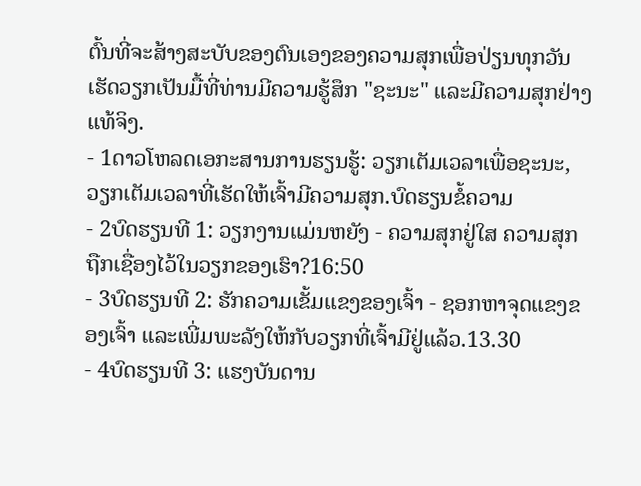ຕົ້ນທີ່ຈະສ້າງສະບັບຂອງຕົນເອງຂອງຄວາມສຸກເພື່ອປ່ຽນທຸກວັນເຮັດວຽກເປັນມື້ທີ່ທ່ານມີຄວາມຮູ້ສຶກ "ຊະນະ" ແລະມີຄວາມສຸກຢ່າງແທ້ຈິງ.
- 1ດາວໂຫລດເອກະສານການຮຽນຮູ້: ວຽກເຕັມເວລາເພື່ອຊະນະ, ວຽກເຕັມເວລາທີ່ເຮັດໃຫ້ເຈົ້າມີຄວາມສຸກ.ບົດຮຽນຂໍ້ຄວາມ
- 2ບົດຮຽນທີ 1: ວຽກງານແມ່ນຫຍັງ - ຄວາມສຸກຢູ່ໃສ ຄວາມສຸກຖືກເຊື່ອງໄວ້ໃນວຽກຂອງເຮົາ?16:50
- 3ບົດຮຽນທີ 2: ຮັກຄວາມເຂັ້ມແຂງຂອງເຈົ້າ - ຊອກຫາຈຸດແຂງຂອງເຈົ້າ ແລະເພີ່ມພະລັງໃຫ້ກັບວຽກທີ່ເຈົ້າມີຢູ່ແລ້ວ.13.30
- 4ບົດຮຽນທີ 3: ແຮງບັນດານ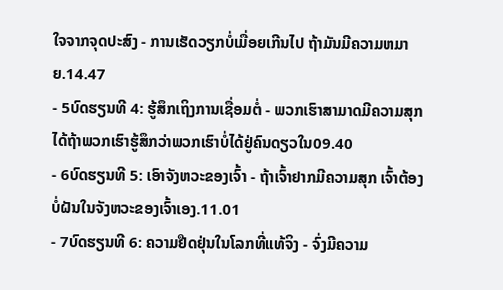ໃຈຈາກຈຸດປະສົງ - ການເຮັດວຽກບໍ່ເມື່ອຍເກີນໄປ ຖ້າມັນມີຄວາມຫມາຍ.14.47
- 5ບົດຮຽນທີ 4: ຮູ້ສຶກເຖິງການເຊື່ອມຕໍ່ - ພວກເຮົາສາມາດມີຄວາມສຸກໄດ້ຖ້າພວກເຮົາຮູ້ສຶກວ່າພວກເຮົາບໍ່ໄດ້ຢູ່ຄົນດຽວໃນ09.40
- 6ບົດຮຽນທີ 5: ເອົາຈັງຫວະຂອງເຈົ້າ - ຖ້າເຈົ້າຢາກມີຄວາມສຸກ ເຈົ້າຕ້ອງບໍ່ຝັນໃນຈັງຫວະຂອງເຈົ້າເອງ.11.01
- 7ບົດຮຽນທີ 6: ຄວາມຢືດຢຸ່ນໃນໂລກທີ່ແທ້ຈິງ - ຈົ່ງມີຄວາມ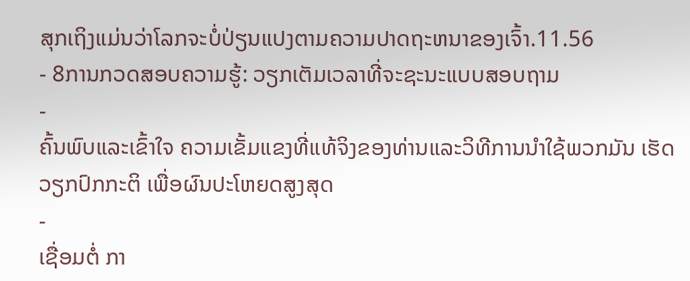ສຸກເຖິງແມ່ນວ່າໂລກຈະບໍ່ປ່ຽນແປງຕາມຄວາມປາດຖະຫນາຂອງເຈົ້າ.11.56
- 8ການກວດສອບຄວາມຮູ້: ວຽກເຕັມເວລາທີ່ຈະຊະນະແບບສອບຖາມ
-
ຄົ້ນພົບແລະເຂົ້າໃຈ ຄວາມເຂັ້ມແຂງທີ່ແທ້ຈິງຂອງທ່ານແລະວິທີການນໍາໃຊ້ພວກມັນ ເຮັດວຽກປົກກະຕິ ເພື່ອຜົນປະໂຫຍດສູງສຸດ
-
ເຊື່ອມຕໍ່ ກາ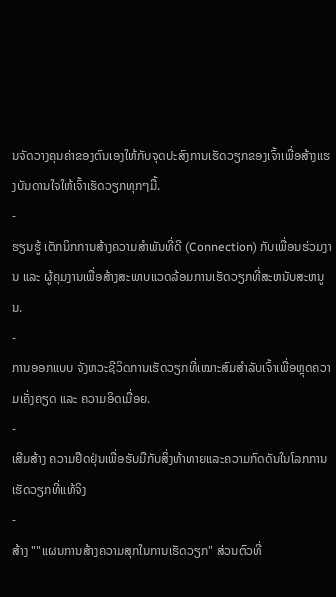ນຈັດວາງຄຸນຄ່າຂອງຕົນເອງໃຫ້ກັບຈຸດປະສົງການເຮັດວຽກຂອງເຈົ້າເພື່ອສ້າງແຮງບັນດານໃຈໃຫ້ເຈົ້າເຮັດວຽກທຸກໆມື້.
-
ຮຽນຮູ້ ເຕັກນິກການສ້າງຄວາມສໍາພັນທີ່ດີ (Connection) ກັບເພື່ອນຮ່ວມງານ ແລະ ຜູ້ຄຸມງານເພື່ອສ້າງສະພາບແວດລ້ອມການເຮັດວຽກທີ່ສະຫນັບສະຫນູນ.
-
ການອອກແບບ ຈັງຫວະຊີວິດການເຮັດວຽກທີ່ເໝາະສົມສຳລັບເຈົ້າເພື່ອຫຼຸດຄວາມເຄັ່ງຄຽດ ແລະ ຄວາມອິດເມື່ອຍ.
-
ເສີມສ້າງ ຄວາມຢືດຢຸ່ນເພື່ອຮັບມືກັບສິ່ງທ້າທາຍແລະຄວາມກົດດັນໃນໂລກການເຮັດວຽກທີ່ແທ້ຈິງ
-
ສ້າງ ""ແຜນການສ້າງຄວາມສຸກໃນການເຮັດວຽກ" ສ່ວນຕົວທີ່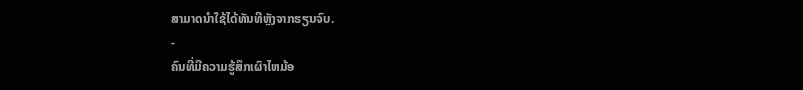ສາມາດນຳໃຊ້ໄດ້ທັນທີຫຼັງຈາກຮຽນຈົບ.
-
ຄົນທີ່ມີຄວາມຮູ້ສຶກເຜົາໄຫມ້ອ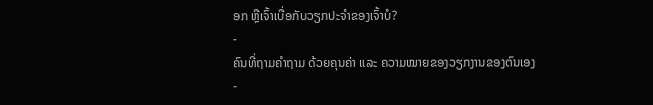ອກ ຫຼືເຈົ້າເບື່ອກັບວຽກປະຈຳຂອງເຈົ້າບໍ?
-
ຄົນທີ່ຖາມຄໍາຖາມ ດ້ວຍຄຸນຄ່າ ແລະ ຄວາມໝາຍຂອງວຽກງານຂອງຕົນເອງ
-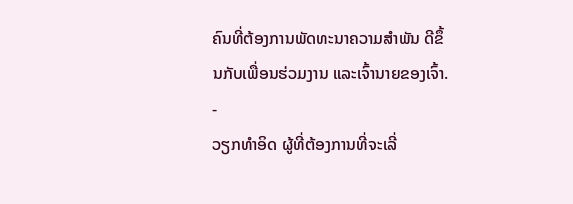ຄົນທີ່ຕ້ອງການພັດທະນາຄວາມສໍາພັນ ດີຂຶ້ນກັບເພື່ອນຮ່ວມງານ ແລະເຈົ້ານາຍຂອງເຈົ້າ.
-
ວຽກທຳອິດ ຜູ້ທີ່ຕ້ອງການທີ່ຈະເລີ່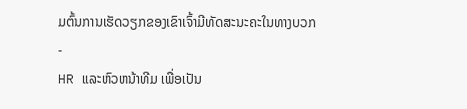ມຕົ້ນການເຮັດວຽກຂອງເຂົາເຈົ້າມີທັດສະນະຄະໃນທາງບວກ
-
HR ແລະຫົວຫນ້າທີມ ເພື່ອເປັນ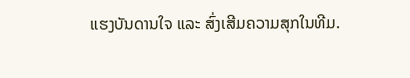ແຮງບັນດານໃຈ ແລະ ສົ່ງເສີມຄວາມສຸກໃນທີມ.